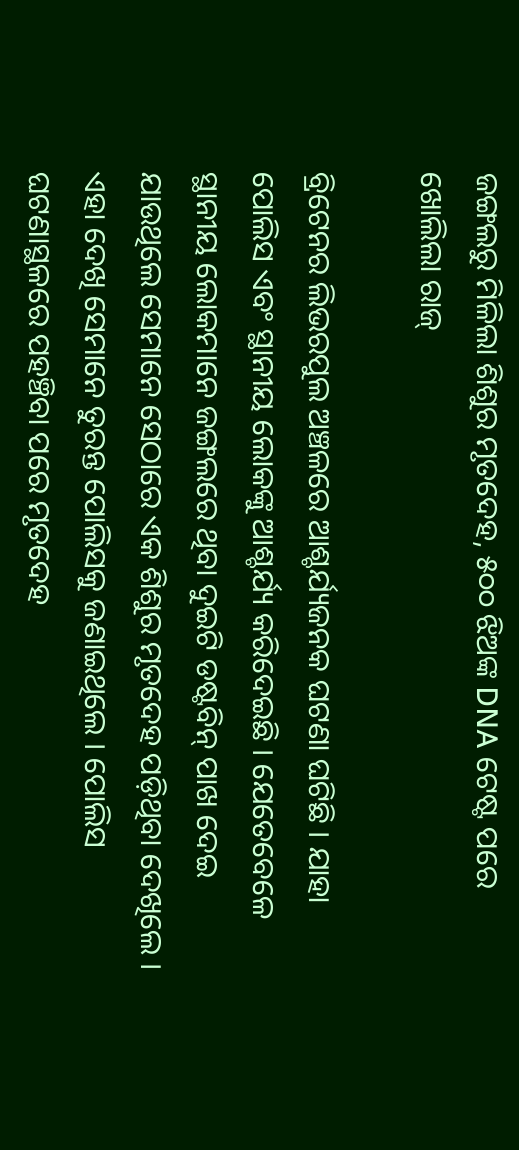ଜଙ୍ଗଲରୁ ମିଳିଲା ଶିଶୁର ମୃତଦେହ, ୫୦୦ ଝିଅଙ୍କ DNA ଟେଷ୍ଟ ପରେ ଖୋଲିଲା ରାଜ୍

ବ୍ରିଟେନର ଲିଭରପୁଲ ଅଞ୍ଚଳରେ ଆଶ୍ଚର୍ଯ୍ୟଜନକ ଘଟଣା ଘଟିଛି । ଯାହା ପୋଲିସ ଏବଂ ସ୍ଥାନୀୟ ଲୋକଙ୍କୁ ଆଶ୍ଚର୍ଯ୍ୟ କରିଦେଇଛି । ଯେତେବେଳେ ସ୍ଥାନୀୟ ଲୋକମାନେ ଜଙ୍ଗଲରେ ଥିବା ଦୁଇଟି ଡଷ୍ଟବିନ୍ ପାଖ ଦେଇ ଯାଉଥିଲେ ସେମାନେ ସେଠାରେ ଏକ ଶିଶୁର ମୃତଦେହ ପଡ଼ିଥିବା ଦେଖିଲେ । ଏହା ଦେଖି ସେମାନେ ତୁରନ୍ତ ପୋଲିସକୁ ଜଣାଇଥିଲେ । ପୋଲିସ ଘଟଣାସ୍ଥଳରେ ପହଞ୍ଚିବା ପରେ ମୃତଦେହ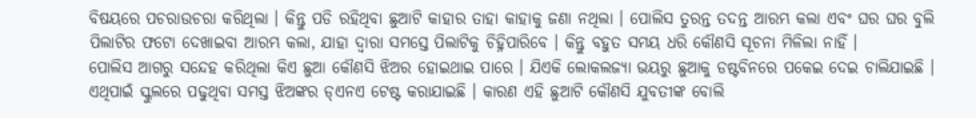ବିଷୟରେ ପଚରାଉଚରା କରିଥିଲା । କିନ୍ତୁ ପଡି ରହିଥିବା ଛୁଆଟି କାହାର ତାହା କାହାକୁ ଜଣା ନଥିଲା । ପୋଲିସ ତୁରନ୍ତ ତଦନ୍ତ ଆରମ୍ଭ କଲା ଏବଂ ଘର ଘର ବୁଲି ପିଲାଟିର ଫଟୋ ଦେଖାଇବା ଆରମ୍ଭ କଲା, ଯାହା ଦ୍ଵାରା ସମସ୍ତେ ପିଲାଟିକୁ ଚିହ୍ନିପାରିବେ । କିନ୍ତୁ ବହୁତ ସମୟ ଧରି କୌଣସି ସୂଚନା ମିଳିଲା ନାହିଁ ।
ପୋଲିସ ଆଗରୁ ସନ୍ଦେହ କରିଥିଲା କିଏ ଛୁଆ କୌଣସି ଝିଅର ହୋଇଥାଇ ପାରେ । ଯିଏକି ଲୋକଲଜ୍ୟା ଭୟରୁ ଛୁଆକୁ ଡଷ୍ଟବିନରେ ପକେଇ ଦେଇ ଚାଲିଯାଇଛି । ଏଥିପାଇଁ ସ୍କୁଲରେ ପଢୁଥିବା ସମସ୍ତ ଝିଅଙ୍କର ଡ୍ଏନଏ ଟେଷ୍ଟ କରାଯାଇଛି । କାରଣ ଏହି ଛୁଆଟି କୌଣସି ଯୁବତୀଙ୍କ ବୋଲି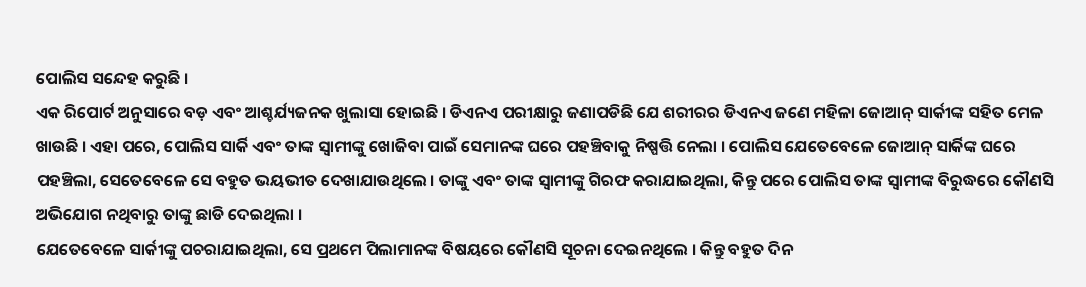ପୋଲିସ ସନ୍ଦେହ କରୁଛି ।
ଏକ ରିପୋର୍ଟ ଅନୁସାରେ ବଡ଼ ଏବଂ ଆଶ୍ଚର୍ଯ୍ୟଜନକ ଖୁଲାସା ହୋଇଛି । ଡିଏନଏ ପରୀକ୍ଷାରୁ ଜଣାପଡିଛି ଯେ ଶରୀରର ଡିଏନଏ ଜଣେ ମହିଳା ଜୋଆନ୍ ସାର୍କୀଙ୍କ ସହିତ ମେଳ ଖାଉଛି । ଏହା ପରେ, ପୋଲିସ ସାର୍କି ଏବଂ ତାଙ୍କ ସ୍ୱାମୀଙ୍କୁ ଖୋଜିବା ପାଇଁ ସେମାନଙ୍କ ଘରେ ପହଞ୍ଚିବାକୁ ନିଷ୍ପତ୍ତି ନେଲା । ପୋଲିସ ଯେତେବେଳେ ଜୋଆନ୍ ସାର୍କିଙ୍କ ଘରେ ପହଞ୍ଚିଲା, ସେତେବେଳେ ସେ ବହୁତ ଭୟଭୀତ ଦେଖାଯାଉଥିଲେ । ତାଙ୍କୁ ଏବଂ ତାଙ୍କ ସ୍ୱାମୀଙ୍କୁ ଗିରଫ କରାଯାଇଥିଲା, କିନ୍ତୁ ପରେ ପୋଲିସ ତାଙ୍କ ସ୍ୱାମୀଙ୍କ ବିରୁଦ୍ଧରେ କୌଣସି ଅଭିଯୋଗ ନଥିବାରୁ ତାଙ୍କୁ ଛାଡି ଦେଇଥିଲା ।
ଯେତେବେଳେ ସାର୍କୀଙ୍କୁ ପଚରାଯାଇଥିଲା, ସେ ପ୍ରଥମେ ପିଲାମାନଙ୍କ ବିଷୟରେ କୌଣସି ସୂଚନା ଦେଇନଥିଲେ । କିନ୍ତୁ ବହୁତ ଦିନ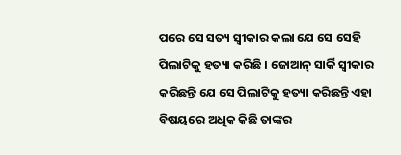ପରେ ସେ ସତ୍ୟ ସ୍ୱୀକାର କଲା ଯେ ସେ ସେହି ପିଲାଟିକୁ ହତ୍ୟା କରିଛି । ଜୋଆନ୍ ସାର୍କି ସ୍ୱୀକାର କରିଛନ୍ତି ଯେ ସେ ପିଲାଟିକୁ ହତ୍ୟା କରିଛନ୍ତି ଏହା ବିଷୟରେ ଅଧିକ କିଛି ତାଙ୍କର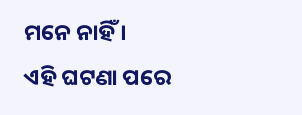ମନେ ନାହିଁ ।
ଏହି ଘଟଣା ପରେ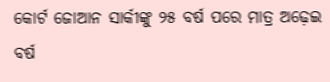କୋର୍ଟ ଜୋଆନ ସାର୍କୀଙ୍କୁ ୨୫ ବର୍ଷ ପରେ ମାତ୍ର ଅଢ଼େଇ ବର୍ଷ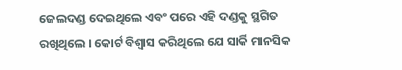ଜେଲଦଣ୍ଡ ଦେଇଥିଲେ ଏବଂ ପରେ ଏହି ଦଣ୍ଡକୁ ସ୍ଥଗିତ ରଖିଥିଲେ । କୋର୍ଟ ବିଶ୍ୱାସ କରିଥିଲେ ଯେ ସାର୍କି ମାନସିକ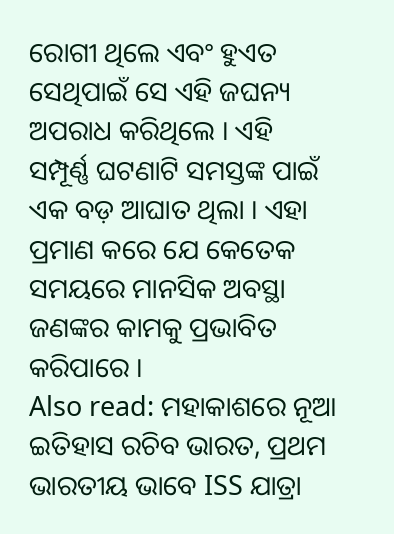ରୋଗୀ ଥିଲେ ଏବଂ ହୁଏତ ସେଥିପାଇଁ ସେ ଏହି ଜଘନ୍ୟ ଅପରାଧ କରିଥିଲେ । ଏହି ସମ୍ପୂର୍ଣ୍ଣ ଘଟଣାଟି ସମସ୍ତଙ୍କ ପାଇଁ ଏକ ବଡ଼ ଆଘାତ ଥିଲା । ଏହା ପ୍ରମାଣ କରେ ଯେ କେତେକ ସମୟରେ ମାନସିକ ଅବସ୍ଥା ଜଣଙ୍କର କାମକୁ ପ୍ରଭାବିତ କରିପାରେ ।
Also read: ମହାକାଶରେ ନୂଆ ଇତିହାସ ରଚିବ ଭାରତ, ପ୍ରଥମ ଭାରତୀୟ ଭାବେ ISS ଯାତ୍ରା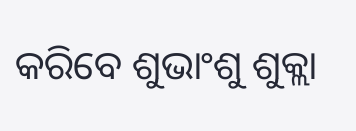କରିବେ ଶୁଭାଂଶୁ ଶୁକ୍ଲା